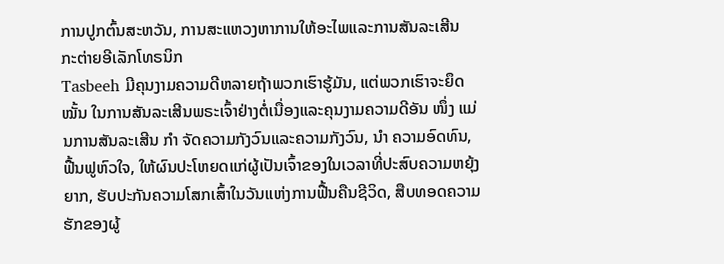ການປູກຕົ້ນສະຫວັນ, ການສະແຫວງຫາການໃຫ້ອະໄພແລະການສັນລະເສີນ
ກະຕ່າຍອີເລັກໂທຣນິກ
Tasbeeh ມີຄຸນງາມຄວາມດີຫລາຍຖ້າພວກເຮົາຮູ້ມັນ, ແຕ່ພວກເຮົາຈະຍຶດ ໝັ້ນ ໃນການສັນລະເສີນພຣະເຈົ້າຢ່າງຕໍ່ເນື່ອງແລະຄຸນງາມຄວາມດີອັນ ໜຶ່ງ ແມ່ນການສັນລະເສີນ ກຳ ຈັດຄວາມກັງວົນແລະຄວາມກັງວົນ, ນຳ ຄວາມອົດທົນ, ຟື້ນຟູຫົວໃຈ, ໃຫ້ຜົນປະໂຫຍດແກ່ຜູ້ເປັນເຈົ້າຂອງໃນເວລາທີ່ປະສົບຄວາມຫຍຸ້ງຍາກ, ຮັບປະກັນຄວາມໂສກເສົ້າໃນວັນແຫ່ງການຟື້ນຄືນຊີວິດ, ສືບທອດຄວາມຮັກຂອງຜູ້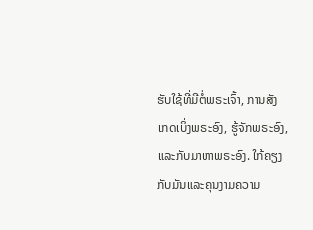ຮັບໃຊ້ທີ່ມີຕໍ່ພຣະເຈົ້າ, ການສັງເກດເບິ່ງພຣະອົງ, ຮູ້ຈັກພຣະອົງ, ແລະກັບມາຫາພຣະອົງ. ໃກ້ຄຽງກັບມັນແລະຄຸນງາມຄວາມ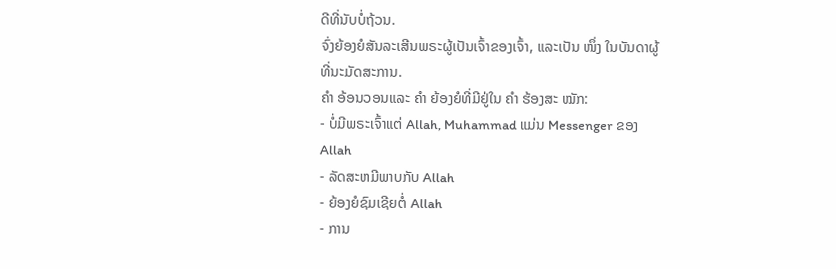ດີທີ່ນັບບໍ່ຖ້ວນ.
ຈົ່ງຍ້ອງຍໍສັນລະເສີນພຣະຜູ້ເປັນເຈົ້າຂອງເຈົ້າ, ແລະເປັນ ໜຶ່ງ ໃນບັນດາຜູ້ທີ່ນະມັດສະການ.
ຄຳ ອ້ອນວອນແລະ ຄຳ ຍ້ອງຍໍທີ່ມີຢູ່ໃນ ຄຳ ຮ້ອງສະ ໝັກ:
- ບໍ່ມີພຣະເຈົ້າແຕ່ Allah, Muhammad ແມ່ນ Messenger ຂອງ Allah
- ລັດສະຫມີພາບກັບ Allah
- ຍ້ອງຍໍຊົມເຊີຍຕໍ່ Allah
- ການ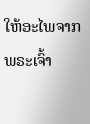ໃຫ້ອະໄພຈາກພຣະເຈົ້າ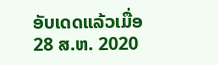ອັບເດດແລ້ວເມື່ອ
28 ສ.ຫ. 2020